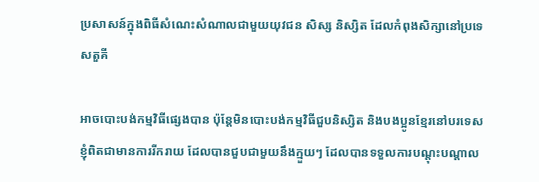ប្រសាសន៍ក្នុងពិធីសំណេះសំណាលជាមួយយុវជន សិស្ស និស្សិត ដែលកំពុងសិក្សានៅប្រទេសតួគី

អាចបោះបង់កម្មវិធីផ្សេងបាន ប៉ុន្តែមិនបោះបង់កម្មវិធីជួបនិស្សិត និងបងប្អូនខ្មែរនៅបរទេស ខ្ញុំពិតជាមានការរីករាយ ដែលបានជួបជាមួយនឹងក្មួយៗ ដែលបានទទួលការបណ្ដុះបណ្ដាល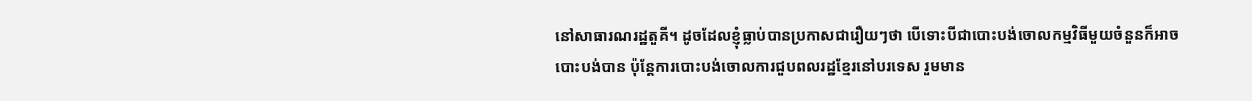នៅសាធារណរដ្ឋតួគី។ ដូចដែលខ្ញុំធ្លាប់បានប្រកាសជារឿយៗថា បើទោះបីជាបោះបង់ចោលកម្មវិធីមួយចំនួនក៏អាចបោះបង់បាន ប៉ុន្តែការបោះបង់ចោលការជួបពលរដ្ឋខ្មែរនៅបរទេស រួមមាន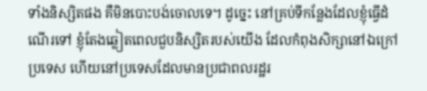ទាំងនិស្សិតផង គឺមិនបោះបង់ចោលទេ។ ដូច្នេះ នៅគ្រប់ទីកន្លែងដែលខ្ញុំធ្វើដំណើរទៅ ខ្ញុំតែងឆ្លៀតពេលជួបនិស្សិតរបស់យើង ដែលកំពុងសិក្សានៅឯក្រៅប្រទេស ហើយនៅប្រទេសដែលមានប្រជាពលរដ្ឋរ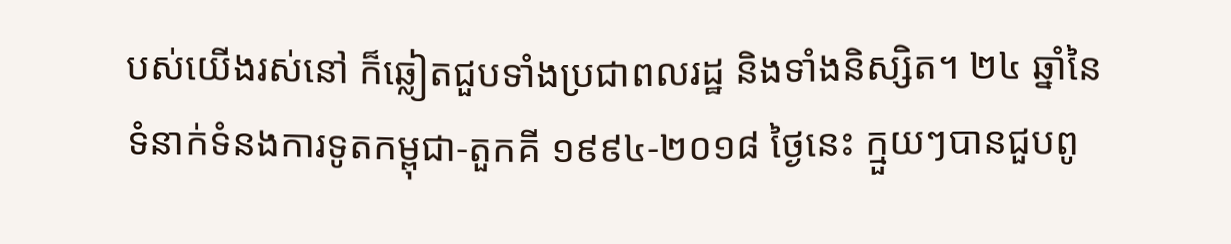បស់យើងរស់នៅ ក៏ឆ្លៀតជួបទាំងប្រជាពលរដ្ឋ និងទាំងនិស្សិត។ ២៤ ឆ្នាំនៃទំនាក់ទំនងការទូតកម្ពុជា-តួកគី ១៩៩៤-២០១៨ ថ្ងៃនេះ ក្មួយៗបានជួបពូ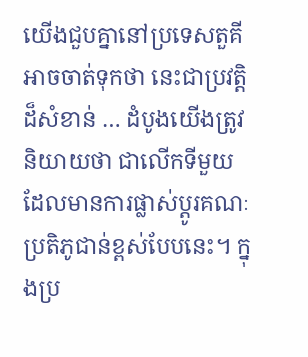យើងជួបគ្នានៅប្រទេសតួគី អាចចាត់ទុកថា នេះជាប្រវត្តិដ៏សំខាន់ … ដំបូងយើងត្រូវនិយាយថា ជាលើកទីមួយ ដែលមានការផ្លាស់ប្ដូរគណៈប្រតិភូជាន់ខ្ពស់បែបនេះ។ ក្នុងប្រ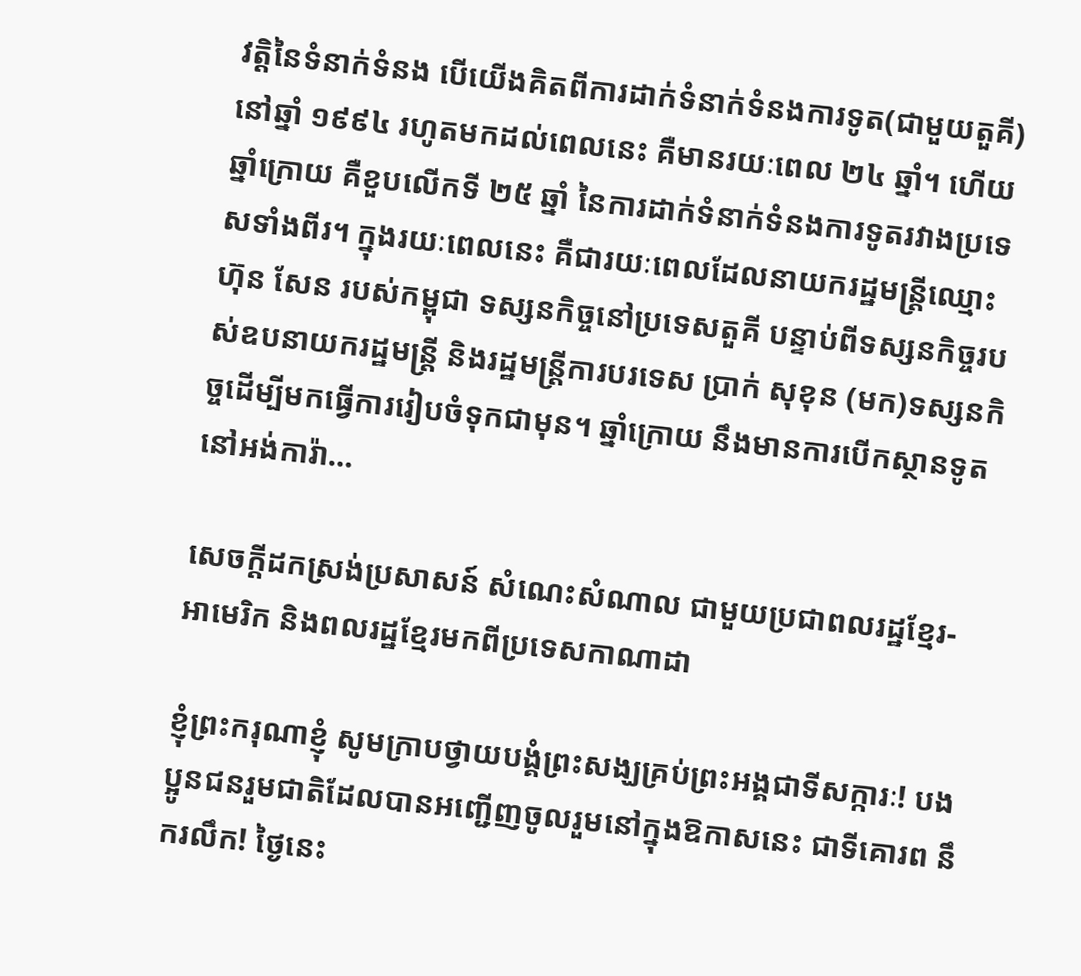វត្តិនៃទំនាក់ទំនង បើយើងគិតពីការដាក់ទំនាក់ទំនងការទូត(ជាមួយតួគី)នៅឆ្នាំ ១៩៩៤ រហូតមកដល់ពេលនេះ គឺមានរយៈពេល ២៤ ឆ្នាំ។ ហើយឆ្នាំក្រោយ គឺខួបលើកទី ២៥ ឆ្នាំ នៃការដាក់ទំនាក់ទំនងការទូតរវាងប្រទេសទាំងពីរ។ ក្នុងរយៈពេលនេះ គឺជារយៈពេលដែលនាយករដ្ឋមន្រ្តីឈ្មោះ ហ៊ុន សែន របស់កម្ពុជា ទស្សនកិច្ចនៅប្រទេសតួគី បន្ទាប់ពីទស្សនកិច្ចរបស់ឧបនាយករដ្ឋមន្រ្តី និងរដ្ឋមន្រ្តីការបរទេស ប្រាក់ សុខុន (មក)ទស្សនកិច្ចដើម្បីមកធ្វើការរៀបចំទុកជាមុន។ ឆ្នាំក្រោយ នឹងមានការបើកស្ថានទូតនៅអង់ការ៉ា…

សេចក្តីដកស្រង់ប្រសាសន៍ សំណេះសំណាល ជាមួយប្រជាពលរដ្ឋខ្មែរ-អាមេរិក និងពលរដ្ឋខ្មែរមកពីប្រទេសកាណាដា

ខ្ញុំព្រះករុណាខ្ញុំ សូមក្រាបថ្វាយបង្គំព្រះសង្ឃគ្រប់ព្រះអង្គជាទីសក្ការៈ! បងប្អូនជនរួមជាតិដែលបានអញ្ជើញចូលរួមនៅក្នុងឱកាសនេះ ជាទីគោរព នឹករលឹក! ថ្ងៃនេះ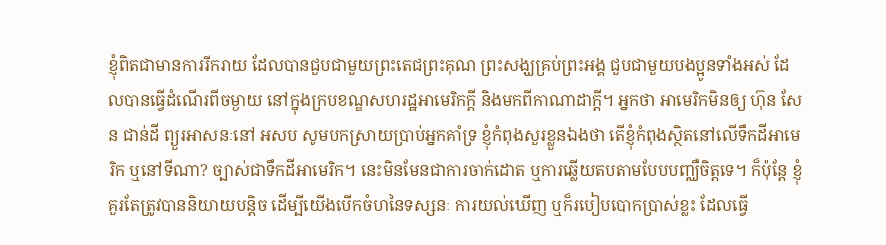ខ្ញុំពិតជាមានការរីករាយ ដែលបានជួបជាមួយព្រះតេជព្រះគុណ ព្រះសង្ឃគ្រប់ព្រះអង្គ ជួបជាមួយបងប្អូនទាំងអស់ ដែលបានធ្វើដំណើរពីចម្ងាយ នៅក្នុងក្របខណ្ឌសហរដ្ឋអាមេរិកក្ដី និងមកពីកាណាដាក្ដី។ អ្នកថា អាមេរិកមិនឲ្យ ហ៊ុន សែន ជាន់ដី ព្យួរអាសនៈនៅ អសប សូមបកស្រាយប្រាប់អ្នកគាំទ្រ ខ្ញុំកំពុងសួរខ្លួនឯងថា តើខ្ញុំកំពុងសិ្ថតនៅលើទឹកដីអាមេរិក ឬនៅទីណា? ច្បាស់ជាទឹកដីអាមេរិក។ នេះមិនមែនជាការចាក់ដោត ឬការឆ្លើយតបតាមបែបបញ្ឈឺចិត្តទេ។ ក៏ប៉ុន្តែ ខ្ញុំគួរតែត្រូវបាននិយាយបន្ដិច ដើម្បីយើងបើកចំហនៃទស្សនៈ ការយល់ឃើញ ឬក៏របៀបបោកប្រាស់ខ្លះ ដែលធ្វើ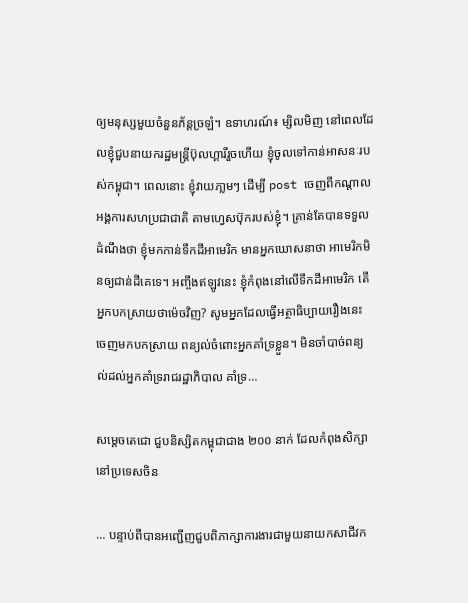ឲ្យមនុស្សមួយចំនួនភ័ន្តច្រឡំ។ ឧទាហរណ៍៖ ម្សិលមិញ នៅពេលដែលខ្ញុំជួបនាយករដ្ឋមន្រ្តីប៊ុលហ្គារីរួចហើយ ខ្ញុំចូលទៅកាន់អាសនៈរបស់កម្ពុជា។ ពេលនោះ ខ្ញុំវាយភា្លមៗ ដើម្បី post ចេញពីកណ្ដាលអង្គការសហប្រជាជាតិ តាមហ្វេសប៊ុករបស់ខ្ញុំ។ គ្រាន់តែបានទទួលដំណឹងថា ខ្ញុំមកកាន់ទឹកដីអាមេរិក មានអ្នកឃោសនាថា អាមេរិកមិនឲ្យជាន់ដីគេទេ។ អញ្ចឹងឥឡូវនេះ ខ្ញុំកំពុងនៅលើទឹកដីអាមេរិក តើអ្នកបកស្រាយថាម៉េចវិញ? សូមអ្នកដែលធ្វើអត្ថាធិប្បាយរឿងនេះ ចេញមកបកស្រាយ ពន្យល់ចំពោះអ្នកគាំទ្រខ្លួន។ មិនចាំបាច់ពន្យល់ដល់អ្នកគាំទ្ររាជរដ្ឋាភិបាល គាំទ្រ…

សម្តេចតេជោ ជួបនិស្សិតកម្ពុជាជាង ២០០ នាក់ ដែលកំពុងសិក្សានៅប្រទេសចិន

… បន្ទាប់ពីបានអញ្ជើញជួបពិភាក្សាការងារជាមួយនាយកសាជីវក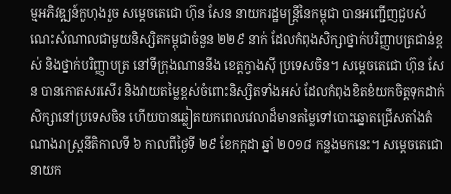ម្មអភិវឌ្ឍន៍កួហុងរួច សម្ដេចតេជោ ហ៊ុន សែន នាយករដ្ឋមន្រ្តីនៃកម្ពុជា បានអញ្ជើញជួបសំណេះសំណាលជាមួយនិស្សិតកម្ពុជាចំនួន ២២៩ នាក់ ដែលកំពុងសិក្សាថ្នាក់បរិញ្ញាបត្រជាន់ខ្ពស់ និងថ្នាក់បរិញ្ញាបត្រ នៅទីក្រុងណាននីង ខេត្តក្វាងស៊ី ប្រទេសចិន។ សម្តេចតេជោ ហ៊ុន សែន បានកោតសរសើរ និងវាយតម្លៃខ្ពស់ចំពោះនិស្សិតទាំងអស់ ដែលកំពុងខិតខំយកចិត្តទុកដាក់សិក្សានៅប្រទេសចិន ហើយបានឆ្លៀតយកពេលវេលាដ៏មានតម្លៃទៅបោះឆ្នោតជ្រើសតាំងតំណាងរាស្រ្តនីតិកាលទី ៦ កាលពីថ្ងៃទី ២៩ ខែកក្កដា ឆ្នាំ ២០១៨ កន្លងមកនេះ។ សម្តេចតេជោនាយក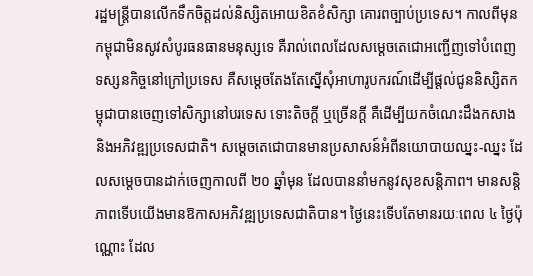រដ្ឋមន្រ្តីបានលើកទឹកចិត្តដល់និស្សិតអោយខិតខំសិក្សា គោរពច្បាប់ប្រទេស។ កាលពីមុនកម្ពុជាមិនសូវសំបូរធនធានមនុស្សទេ គឺរាល់ពេលដែលសម្តេចតេជោអញ្ជើញទៅបំពេញទស្សនកិច្ចនៅក្រៅប្រទេស គឺសម្តេចតែងតែស្នើសុំអាហារូបករណ៍ដើម្បីផ្តល់ជូននិស្សិតកម្ពុជាបានចេញទៅសិក្សានៅបរទេស ទោះតិចក្តី ឬច្រើនក្តី គឺដើម្បីយកចំណេះដឹងកសាង និងអភិវឌ្ឍប្រទេសជាតិ។ សម្តេចតេជោបានមានប្រសាសន៍អំពីនយោបាយឈ្នះ-ឈ្នះ ដែលសម្តេចបានដាក់ចេញកាលពី ២០ ឆ្នាំមុន ដែលបាននាំមកនូវសុខសន្តិភាព។ មានសន្តិភាពទើបយើងមានឱកាសអភិវឌ្ឍប្រទេសជាតិបាន។ ថ្ងៃនេះទើបតែមានរយៈពេល ៤ ថ្ងៃប៉ុណ្ណោះ ដែល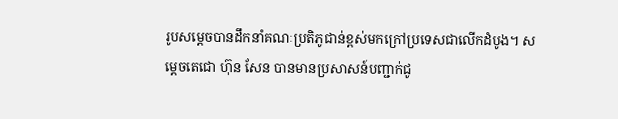រូបសម្តេចបានដឹកនាំគណៈប្រតិភូជាន់ខ្ពស់មកក្រៅប្រទេសជាលើកដំបូង។ សម្តេចតេជោ ហ៊ុន សែន បានមានប្រសាសន៍បញ្ជាក់ជូ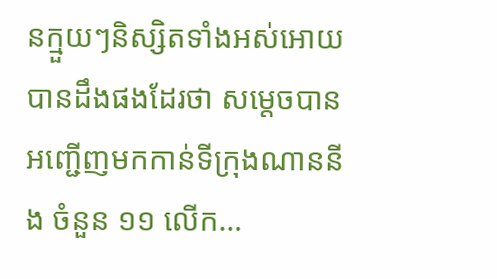នក្មួយៗនិស្សិតទាំងអស់អោយបានដឹងផងដែរថា សម្តេចបានអញ្ជើញមកកាន់ទីក្រុងណាននីង ចំនួន ១១ លើក…